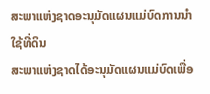ສະພາແຫ່ງຊາດອະນຸມັດແຜນແມ່ບົດການນຳໃຊ້ທີ່ດິນ
ສະພາແຫ່ງຊາດໄດ້ອະນຸມັດແຜນແມ່ບົດເພື່ອ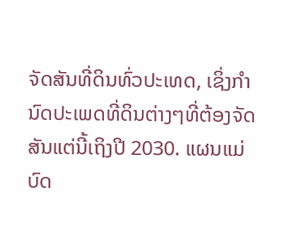ຈັດສັນທີ່ດິນທົ່ວປະເທດ, ເຊິ່ງກຳນົດປະເພດທີ່ດິນຕ່າງໆທີ່ຕ້ອງຈັດສັນແຕ່ນີ້ເຖິງປີ 2030. ແຜນແມ່ບົດ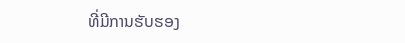ທີ່ມີການຮັບຮອງ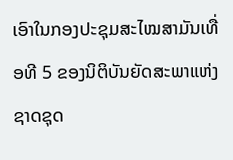ເອົາໃນກອງປະຊຸມສະໄໝສາມັນເທື່ອທີ 5 ຂອງນິຕິບັນຍັດສະພາແຫ່ງຊາດຊຸດ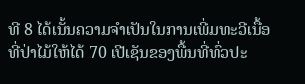ທີ 8 ໄດ້ເນັ້ນຄວາມຈຳເປັນໃນການເພີ່ມທະວີເນື້ອທີ່ປ່າໄມ້ໃຫ້ໄດ້ 70 ເປີເຊັນຂອງພື້ນທີ່ທົ່ວປະ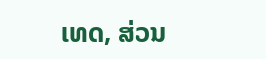ເທດ, ສ່ວນ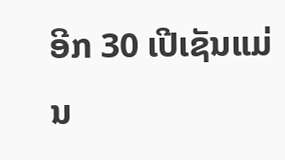ອີກ 30 ເປີເຊັນແມ່ນ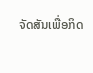ຈັດສັນເພື່ອກິດ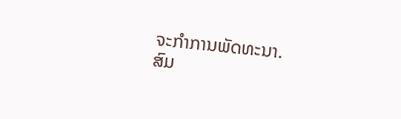ຈະກຳການພັດທະນາ.
ສົມ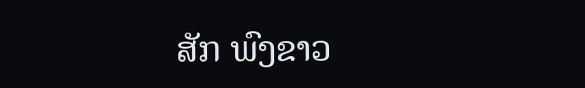ສັກ ພົງຂາວ